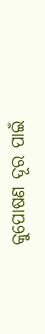କୁପୋଷଣ ଦୂର ପାଇଁ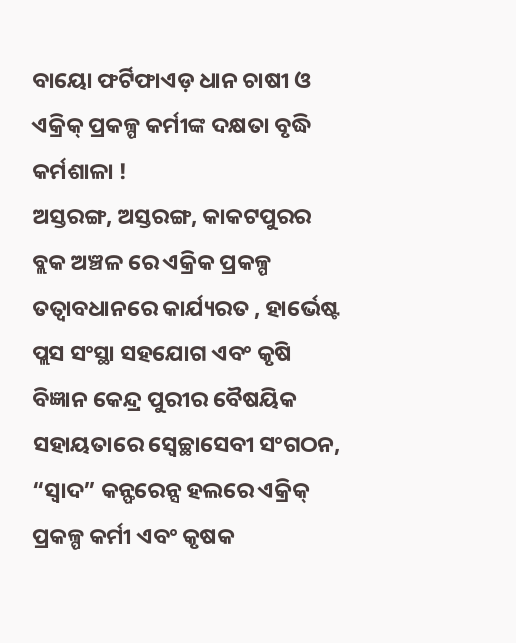ବାୟୋ ଫର୍ଟିଫାଏଡ଼ ଧାନ ଚାଷୀ ଓ ଏକ୍ରିକ୍ ପ୍ରକଳ୍ପ କର୍ମୀଙ୍କ ଦକ୍ଷତା ବୃଦ୍ଧି କର୍ମଶାଳା !
ଅସ୍ତରଙ୍ଗ, ଅସ୍ତରଙ୍ଗ, କାକଟପୁରର ବ୍ଲକ ଅଞ୍ଚଳ ରେ ଏକ୍ରିକ ପ୍ରକଳ୍ପ ତତ୍ୱାବଧାନରେ କାର୍ଯ୍ୟରତ , ହାର୍ଭେଷ୍ଟ ପ୍ଲସ ସଂସ୍ଥା ସହଯୋଗ ଏବଂ କୃଷି ବିଜ୍ଞାନ କେନ୍ଦ୍ର ପୁରୀର ବୈଷୟିକ ସହାୟତାରେ ସ୍ବେଚ୍ଛାସେବୀ ସଂଗଠନ, “ସ୍ଵାଦ” କନ୍ଫରେନ୍ସ ହଲରେ ଏକ୍ରିକ୍ ପ୍ରକଳ୍ପ କର୍ମୀ ଏବଂ କୃଷକ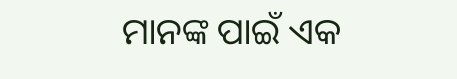ମାନଙ୍କ ପାଇଁ ଏକ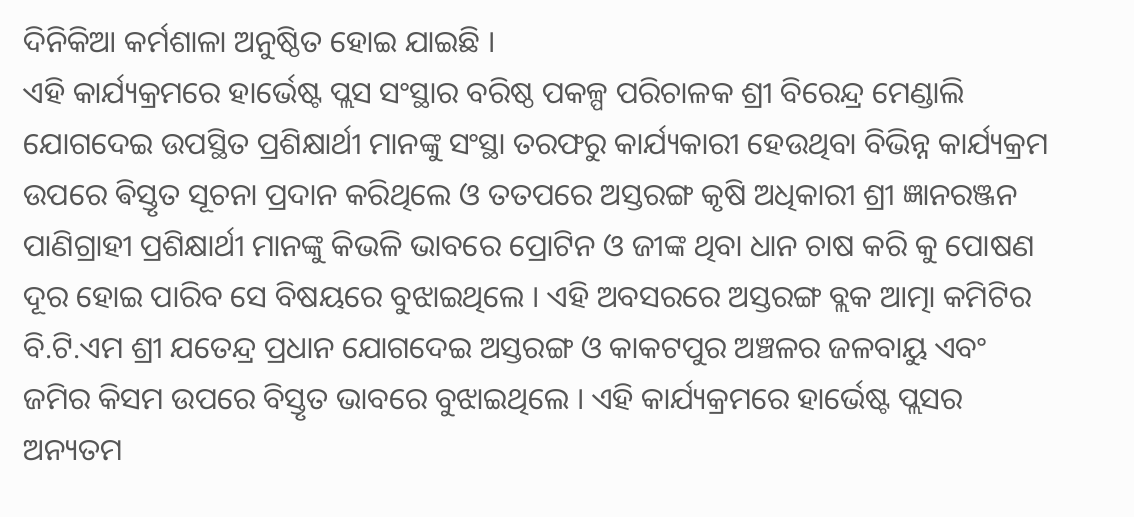ଦିନିକିଆ କର୍ମଶାଳା ଅନୁଷ୍ଠିତ ହୋଇ ଯାଇଛି ।
ଏହି କାର୍ଯ୍ୟକ୍ରମରେ ହାର୍ଭେଷ୍ଟ ପ୍ଲସ ସଂସ୍ଥାର ବରିଷ୍ଠ ପକଳ୍ପ ପରିଚାଳକ ଶ୍ରୀ ବିରେନ୍ଦ୍ର ମେଣ୍ଡାଲି ଯୋଗଦେଇ ଉପସ୍ଥିତ ପ୍ରଶିକ୍ଷାର୍ଥୀ ମାନଙ୍କୁ ସଂସ୍ଥା ତରଫରୁ କାର୍ଯ୍ୟକାରୀ ହେଉଥିବା ବିଭିନ୍ନ କାର୍ଯ୍ୟକ୍ରମ ଉପରେ ଵିସ୍ତୃତ ସୂଚନା ପ୍ରଦାନ କରିଥିଲେ ଓ ତତପରେ ଅସ୍ତରଙ୍ଗ କୃଷି ଅଧିକାରୀ ଶ୍ରୀ ଜ୍ଞାନରଞ୍ଜନ ପାଣିଗ୍ରାହୀ ପ୍ରଶିକ୍ଷାର୍ଥୀ ମାନଙ୍କୁ କିଭଳି ଭାବରେ ପ୍ରୋଟିନ ଓ ଜୀଙ୍କ ଥିବା ଧାନ ଚାଷ କରି କୁ ପୋଷଣ ଦୂର ହୋଇ ପାରିବ ସେ ବିଷୟରେ ବୁଝାଇଥିଲେ । ଏହି ଅବସରରେ ଅସ୍ତରଙ୍ଗ ବ୍ଲକ ଆତ୍ମା କମିଟିର ବି.ଟି.ଏମ ଶ୍ରୀ ଯତେନ୍ଦ୍ର ପ୍ରଧାନ ଯୋଗଦେଇ ଅସ୍ତରଙ୍ଗ ଓ କାକଟପୁର ଅଞ୍ଚଳର ଜଳବାୟୁ ଏବଂ ଜମିର କିସମ ଉପରେ ବିସ୍ତୃତ ଭାବରେ ବୁଝାଇଥିଲେ । ଏହି କାର୍ଯ୍ୟକ୍ରମରେ ହାର୍ଭେଷ୍ଟ ପ୍ଲସର ଅନ୍ୟତମ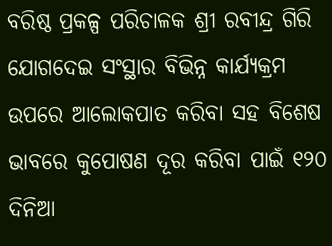ବରିଷ୍ଠ ପ୍ରକଳ୍ପ ପରିଚାଳକ ଶ୍ରୀ ରବୀନ୍ଦ୍ର ଗିରି ଯୋଗଦେଇ ସଂସ୍ଥାର ବିଭିନ୍ନ କାର୍ଯ୍ୟକ୍ରମ ଉପରେ ଆଲୋକପାତ କରିବା ସହ ବିଶେଷ ଭାବରେ କୁପୋଷଣ ଦୂର କରିବା ପାଇଁ ୧୨୦ ଦିନିଆ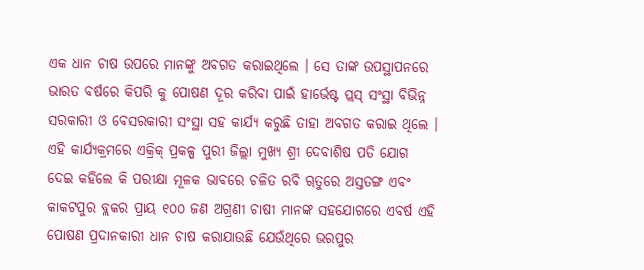ଏକ ଧାନ ଚାଷ ଉପରେ ମାନଙ୍କୁ ଅବଗତ କରାଇଥିଲେ । ସେ ତାଙ୍କ ଉପସ୍ଥାପନରେ ଭାରତ ବର୍ଷରେ କିପରି କୁ ପୋଷଣ ଦୂର କରିବା ପାଇଁ ହାର୍ଭେଷ୍ଟ ପ୍ଲସ୍ ସଂସ୍ଥା ବିଭିନ୍ନ ସରକାରୀ ଓ ବେସରକାରୀ ସଂସ୍ଥା ସହ କାର୍ଯ୍ୟ କରୁଛି ତାହା ଅବଗତ କରାଇ ଥିଲେ । ଏହି କାର୍ଯ୍ୟକ୍ରମରେ ଏକ୍ରିକ୍ ପ୍ରକଳ୍ପ ପୁରୀ ଜିଲ୍ଲା ମୁଖ୍ୟ ଶ୍ରୀ ଦେବାଶିଷ ପତି ଯୋଗ ଦେଇ କହିଲେ କି ପରୀକ୍ଷା ମୂଳକ ଭାବରେ ଚଳିତ ରବି ୠତୁରେ ଅସ୍ତତଙ୍ଗ ଏବଂ କାକଟପୁର ବ୍ଲକର ପ୍ରାୟ ୧୦୦ ଜଣ ଅଗ୍ରଣୀ ଚାଷୀ ମାନଙ୍କ ସହଯୋଗରେ ଏବର୍ଷ ଏହି ପୋଷଣ ପ୍ରଦାନକାରୀ ଧାନ ଚାଷ କରାଯାଉଛି ଯେଉଁଥିରେ ଭରପୁର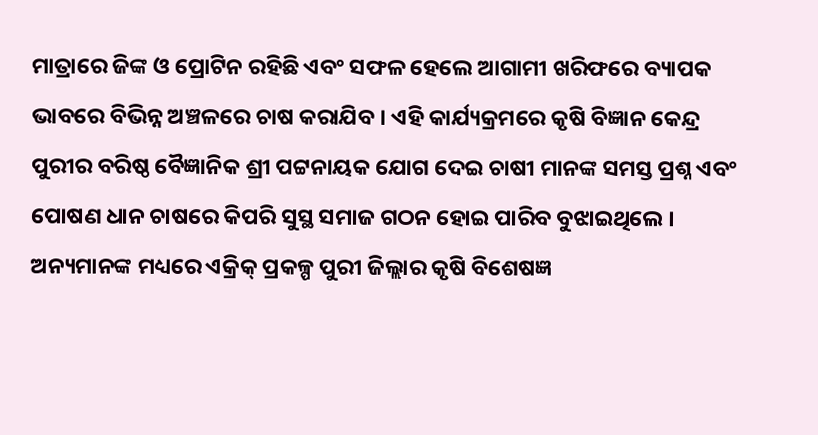ମାତ୍ରାରେ ଜିଙ୍କ ଓ ପ୍ରୋଟିନ ରହିଛି ଏବଂ ସଫଳ ହେଲେ ଆଗାମୀ ଖରିଫରେ ବ୍ୟାପକ ଭାବରେ ବିଭିନ୍ନ ଅଞ୍ଚଳରେ ଚାଷ କରାଯିବ । ଏହି କାର୍ଯ୍ୟକ୍ରମରେ କୃଷି ବିଜ୍ଞାନ କେନ୍ଦ୍ର ପୁରୀର ବରିଷ୍ଠ ବୈଜ୍ଞାନିକ ଶ୍ରୀ ପଟ୍ଟନାୟକ ଯୋଗ ଦେଇ ଚାଷୀ ମାନଙ୍କ ସମସ୍ତ ପ୍ରଶ୍ନ ଏବଂ ପୋଷଣ ଧାନ ଚାଷରେ କିପରି ସୁସ୍ଥ ସମାଜ ଗଠନ ହୋଇ ପାରିବ ବୁଝାଇଥିଲେ ।
ଅନ୍ୟମାନଙ୍କ ମଧ୍ୟରେ ଏକ୍ରିକ୍ ପ୍ରକଳ୍ପ ପୁରୀ ଜିଲ୍ଲାର କୃଷି ବିଶେଷଜ୍ଞ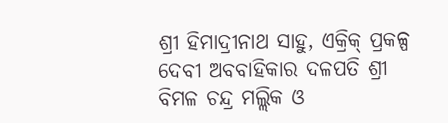ଶ୍ରୀ ହିମାଦ୍ରୀନାଥ ସାହୁ, ଏକ୍ରିକ୍ ପ୍ରକଳ୍ପ ଦେବୀ ଅବବାହିକାର ଦଳପତି ଶ୍ରୀ ବିମଳ ଚନ୍ଦ୍ର ମଲ୍ଲିକ ଓ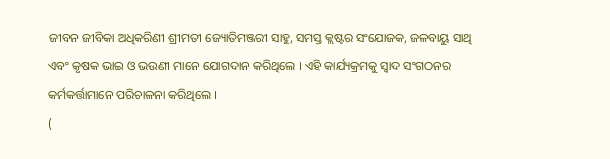ଜୀବନ ଜୀବିକା ଅଧିକରିଣୀ ଶ୍ରୀମତୀ ଜ୍ୟୋତିମଞ୍ଜରୀ ସାହୁ, ସମସ୍ତ କ୍ଲଷ୍ଟର ସଂଯୋଜକ, ଜଳବାୟୁ ସାଥି ଏବଂ କୃଷକ ଭାଇ ଓ ଭଉଣୀ ମାନେ ଯୋଗଦାନ କରିଥିଲେ । ଏହି କାର୍ଯ୍ୟକ୍ରମକୁ ସ୍ୱାଦ ସଂଗଠନର କର୍ମକର୍ତ୍ତାମାନେ ପରିଚାଳନା କରିଥିଲେ ।
(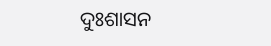ଦୁଃଶାସନ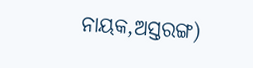ନାୟକ,ଅସ୍ତରଙ୍ଗ)